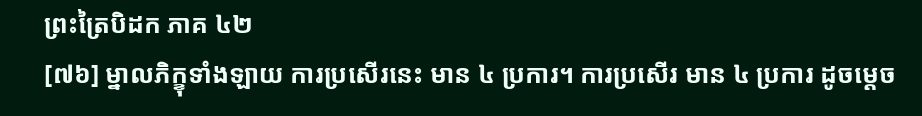ព្រះត្រៃបិដក ភាគ ៤២
[៧៦] ម្នាលភិក្ខុទាំងឡាយ ការប្រសើរនេះ មាន ៤ ប្រការ។ ការប្រសើរ មាន ៤ ប្រការ ដូចម្តេច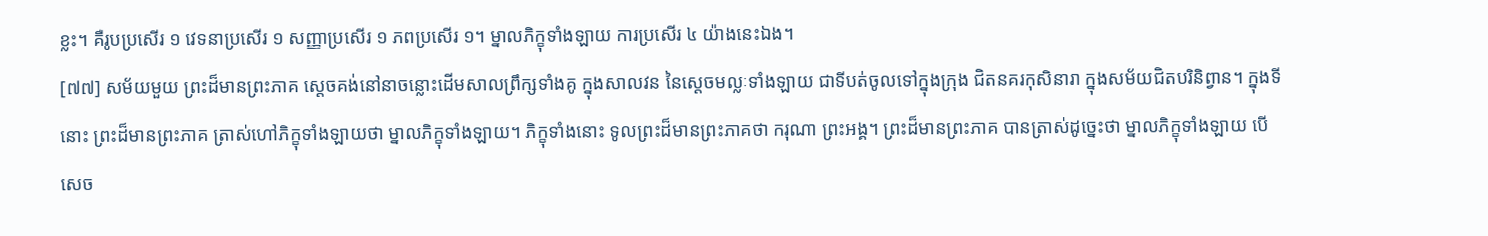ខ្លះ។ គឺរូបប្រសើរ ១ វេទនាប្រសើរ ១ សញ្ញាប្រសើរ ១ ភពប្រសើរ ១។ ម្នាលភិក្ខុទាំងឡាយ ការប្រសើរ ៤ យ៉ាងនេះឯង។
[៧៧] សម័យមួយ ព្រះដ៏មានព្រះភាគ ស្តេចគង់នៅនាចន្លោះដើមសាលព្រឹក្សទាំងគូ ក្នុងសាលវន នៃស្តេចមល្លៈទាំងឡាយ ជាទីបត់ចូលទៅក្នុងក្រុង ជិតនគរកុសិនារា ក្នុងសម័យជិតបរិនិព្វាន។ ក្នុងទីនោះ ព្រះដ៏មានព្រះភាគ ត្រាស់ហៅភិក្ខុទាំងឡាយថា ម្នាលភិក្ខុទាំងឡាយ។ ភិក្ខុទាំងនោះ ទូលព្រះដ៏មានព្រះភាគថា ករុណា ព្រះអង្គ។ ព្រះដ៏មានព្រះភាគ បានត្រាស់ដូច្នេះថា ម្នាលភិក្ខុទាំងឡាយ បើសេច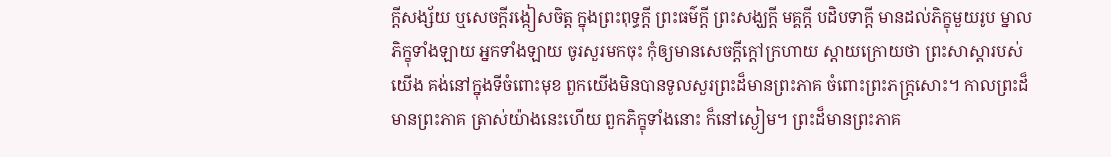ក្តីសង្ស័យ ឬសេចក្តីរង្កៀសចិត្ត ក្នុងព្រះពុទ្ធក្តី ព្រះធម៌ក្តី ព្រះសង្ឃក្តី មគ្គក្តី បដិបទាក្តី មានដល់ភិក្ខុមួយរូប ម្នាលភិក្ខុទាំងឡាយ អ្នកទាំងឡាយ ចូរសួរមកចុះ កុំឲ្យមានសេចក្តីក្តៅក្រហាយ ស្តាយក្រោយថា ព្រះសាស្តារបស់យើង គង់នៅក្នុងទីចំពោះមុខ ពួកយើងមិនបានទូលសួរព្រះដ៏មានព្រះភាគ ចំពោះព្រះភក្រ្តសោះ។ កាលព្រះដ៏មានព្រះភាគ ត្រាស់យ៉ាងនេះហើយ ពួកភិក្ខុទាំងនោះ ក៏នៅស្ងៀម។ ព្រះដ៏មានព្រះភាគ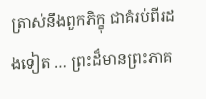ត្រាស់នឹងពួកភិក្ខុ ជាគំរប់ពីរដងទៀត … ព្រះដ៏មានព្រះភាគ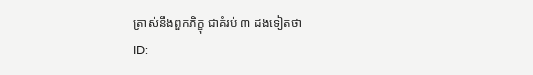ត្រាស់នឹងពួកភិក្ខុ ជាគំរប់ ៣ ដងទៀតថា
ID: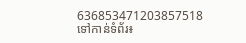636853471203857518
ទៅកាន់ទំព័រ៖